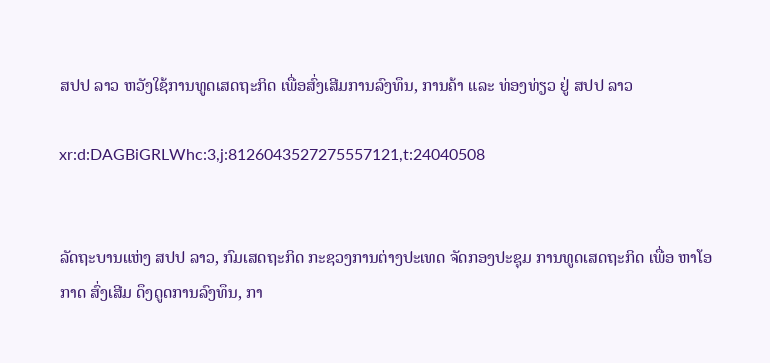ສປປ ລາວ ຫວັງໃຊ້ການທູດເສດຖະກິດ ເພື່ອສົ່ງເສີມການລົງທຶນ, ການຄ້າ ແລະ ທ່ອງທ່ຽວ ຢູ່ ສປປ ລາວ

xr:d:DAGBiGRLWhc:3,j:8126043527275557121,t:24040508


ລັດຖະບານແຫ່ງ ສປປ ລາວ, ກົມເສດຖະກິດ ກະຊວງການຕ່າງປະເທດ ຈັດກອງປະຊຸມ ການທູດເສດຖະກິດ ເພື່ອ ຫາໂອກາດ ສົ່ງເສີມ ດຶງດູດການລົງທຶນ, ກາ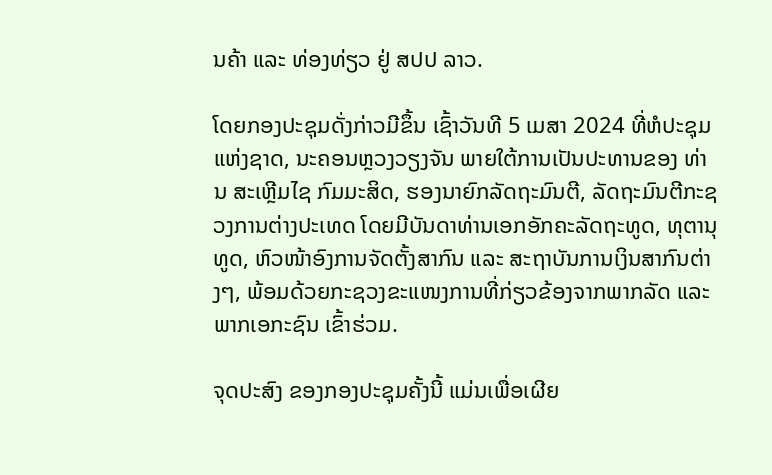ນຄ້າ ແລະ ທ່ອງທ່ຽວ ຢູ່ ສປປ ລາວ.

ໂດຍກອງປະຊຸມດັ່ງກ່າວມີຂຶ້ນ ເຊົ້າວັນທີ 5 ເມສາ 2024 ທີ່ຫໍປະຊຸມແຫ່ງຊາດ, ນະຄອນຫຼວງວຽງຈັນ ພາຍໃຕ້ການເປັນປະທານຂອງ ທ່ານ ສະເຫຼີມໄຊ ກົມມະສິດ, ຮອງນາຍົກລັດຖະມົນຕີ, ລັດຖະມົນຕີກະຊວງການຕ່າງປະເທດ ໂດຍມີບັນດາທ່ານເອກອັກຄະລັດຖະທູດ, ທຸຕານຸທູດ, ຫົວໜ້າອົງການຈັດຕັ້ງສາກົນ ແລະ ສະຖາບັນການເງິນສາກົນຕ່າງໆ, ພ້ອມດ້ວຍກະຊວງຂະແໜງການທີ່ກ່ຽວຂ້ອງຈາກພາກລັດ ແລະ ພາກເອກະຊົນ ເຂົ້າຮ່ວມ.

ຈຸດປະສົງ ຂອງກອງປະຊຸມຄັ້ງນີ້ ແມ່ນເພື່ອເຜີຍ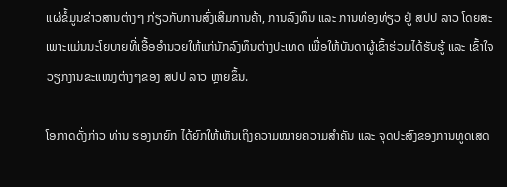ແຜ່ຂໍ້ມູນຂ່າວສານຕ່າງໆ ກ່ຽວກັບການສົ່ງເສີມການຄ້າ, ການລົງທຶນ ແລະ ການທ່ອງທ່ຽວ ຢູ່ ສປປ ລາວ ໂດຍສະເພາະແມ່ນນະໂຍບາຍທີ່ເອື້ອອໍານວຍໃຫ້ແກ່ນັກລົງທຶນຕ່າງປະເທດ ເພື່ອໃຫ້ບັນດາຜູ້ເຂົ້າຮ່ວມໄດ້ຮັບຮູ້ ແລະ ເຂົ້າໃຈວຽກງານຂະແໜງຕ່າງໆຂອງ ສປປ ລາວ ຫຼາຍຂຶ້ນ.

ໂອກາດດັ່ງກ່າວ ທ່ານ ຮອງນາຍົກ ໄດ້ຍົກໃຫ້ເຫັນເຖິງຄວາມໝາຍຄວາມສໍາຄັນ ແລະ ຈຸດປະສົງຂອງການທູດເສດ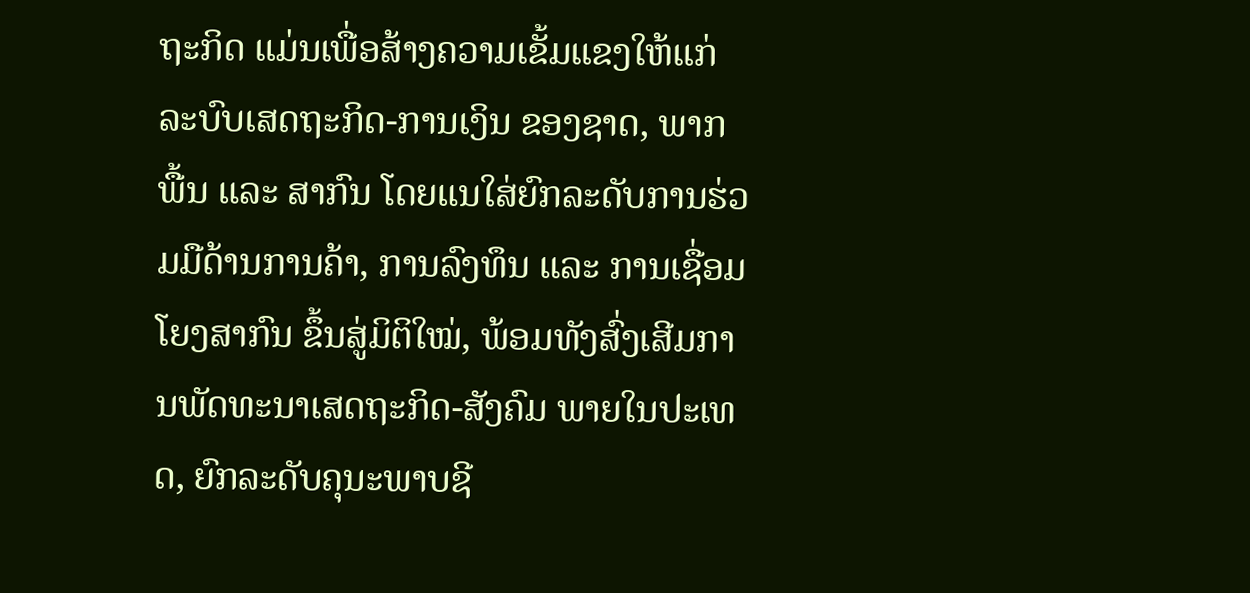ຖະກິດ ແມ່ນເພື່ອສ້າງຄວາມເຂັ້ມແຂງໃຫ້ແກ່ລະບົບເສດຖະກິດ-ການເງິນ ຂອງຊາດ, ພາກພື້ນ ແລະ ສາກົນ ໂດຍແນໃສ່ຍົກລະດັບການຮ່ວມມືດ້ານການຄ້າ, ການລົງທຶນ ແລະ ການເຊື່ອມໂຍງສາກົນ ຂຶ້ນສູ່ມິຕິໃໝ່, ພ້ອມທັງສົ່ງເສີມການພັດທະນາເສດຖະກິດ-ສັງຄົມ ພາຍໃນປະເທດ, ຍົກລະດັບຄຸນະພາບຊີ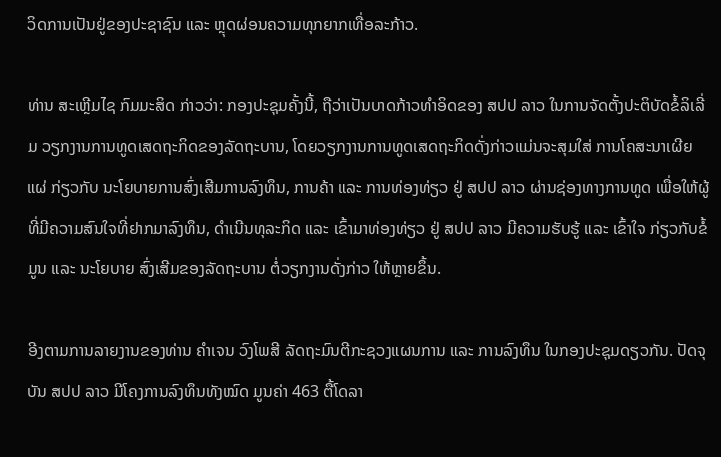ວິດການເປັນຢູ່ຂອງປະຊາຊົນ ແລະ ຫຼຸດຜ່ອນຄວາມທຸກຍາກເທື່ອລະກ້າວ.

ທ່ານ ສະເຫຼີມໄຊ ກົມມະສິດ ກ່າວວ່າ: ກອງປະຊຸມຄັ້ງນີ້, ຖືວ່າເປັນບາດກ້າວທໍາອິດຂອງ ສປປ ລາວ ໃນການຈັດຕັ້ງປະຕິບັດຂໍ້ລິເລີ່ມ ວຽກງານການທູດເສດຖະກິດຂອງລັດຖະບານ, ໂດຍວຽກງານການທູດເສດຖະກິດດັ່ງກ່າວແມ່ນຈະສຸມໃສ່ ການໂຄສະນາເຜີຍແຜ່ ກ່ຽວກັບ ນະໂຍບາຍການສົ່ງເສີມການລົງທຶນ, ການຄ້າ ແລະ ການທ່ອງທ່ຽວ ຢູ່ ສປປ ລາວ ຜ່ານຊ່ອງທາງການທູດ ເພື່ອໃຫ້ຜູ້ທີ່ມີຄວາມສົນໃຈທີ່ຢາກມາລົງທຶນ, ດໍາເນີນທຸລະກິດ ແລະ ເຂົ້າມາທ່ອງທ່ຽວ ຢູ່ ສປປ ລາວ ມີຄວາມຮັບຮູ້ ແລະ ເຂົ້າໃຈ ກ່ຽວກັບຂໍ້ມູນ ແລະ ນະໂຍບາຍ ສົ່ງເສີມຂອງລັດຖະບານ ຕໍ່ວຽກງານດັ່ງກ່າວ ໃຫ້ຫຼາຍຂຶ້ນ.

ອີງຕາມການລາຍງານຂອງທ່ານ ຄຳເຈນ ວົງໂພສີ ລັດຖະມົນຕີກະຊວງແຜນການ ແລະ ການລົງທຶນ ໃນກອງປະຊຸມດຽວກັນ. ປັດຈຸບັນ ສປປ ລາວ ມີໂຄງການລົງທຶນທັງໝົດ ມູນຄ່າ 463 ຕື້ໂດລາ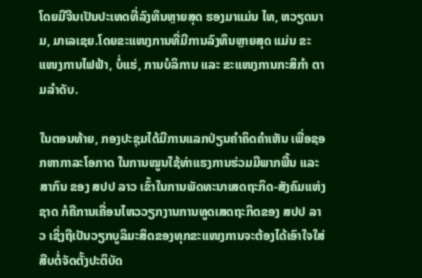ໂດຍມີຈີນເປັນປະເທດທີ່ລົງທຶນຫຼາຍສຸດ ຮອງມາແມ່ນ ໄທ, ຫວຽດນາມ, ມາເລເຊຍ.ໂດຍຂະແໜງການທີ່ມີການລົງທຶນຫຼາຍສຸດ ແມ່ນ ຂະແໜງການໄຟຟ້າ, ບໍ່ແຮ່, ການບໍລິການ ແລະ ຂະແໜງການກະສິກຳ ຕາມລຳດັບ.

ໃນຕອນທ້າຍ, ກອງປະຊຸມໄດ້ມີການແລກປ່ຽນຄຳຄິດຄຳເຫັນ ເພື່ອຊອກຫາກາລະໂອກາດ ໃນການໝູນໃຊ້ທ່າແຮງການຮ່ວມມືພາກພື້ນ ແລະ ສາກົນ ຂອງ ສປປ ລາວ ເຂົ້າໃນການພັດທະນາເສດຖະກິດ-ສັງຄົມແຫ່ງຊາດ ກໍຄືການເຄື່ອນໄຫວວຽກງານການທູດເສດຖະກິດຂອງ ສປປ ລາວ ເຊິ່ງຖືເປັນວຽກບູລິມະສິດຂອງທຸກຂະແໜງການຈະຕ້ອງໄດ້ເອົາໃຈໃສ່ສືບຕໍ່ຈັດຕັ້ງປະຕິບັດ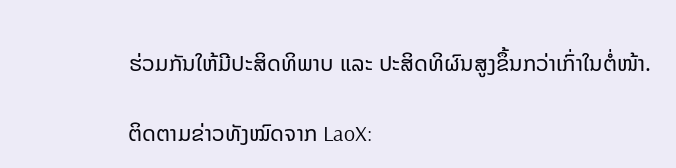ຮ່ວມກັນໃຫ້ມີປະສິດທິພາບ ແລະ ປະສິດທິຜົນສູງຂຶ້ນກວ່າເກົ່າໃນຕໍ່ໜ້າ.

ຕິດຕາມຂ່າວທັງໝົດຈາກ LaoX: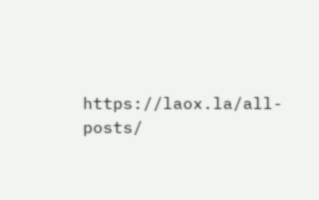https://laox.la/all-posts/